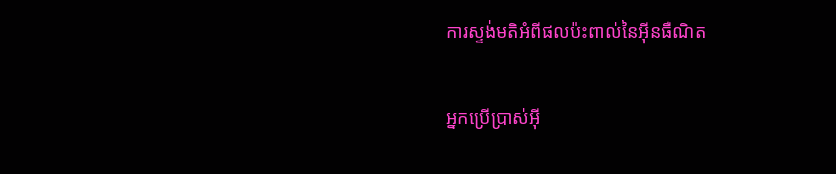ការស្ទង់មតិអំពីផលប៉ះពាល់នៃអ៊ីនធឺណិត

អ្នកប្រើប្រាស់អ៊ី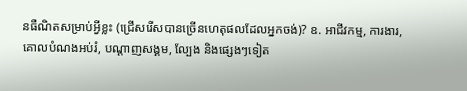នធឺណិតសម្រាប់អ្វីខ្លះ (ជ្រើសរើសបានច្រើនហេតុផលដែលអ្នកចង់)? ឧ. អាជីវកម្ម, ការងារ, គោលបំណងអប់រំ, បណ្តាញសង្គម, ល្បែង និងផ្សេងៗទៀត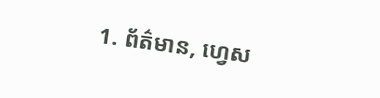1. ព័ត៌មាន, ហ្វេស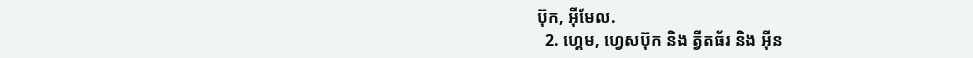ប៊ុក, អ៊ីមែល.
  2. ហ្គេម, ហ្វេសប៊ុក និង ត្វីតធ័រ និង អ៊ីន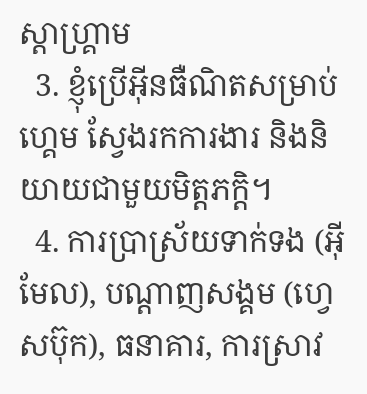ស្តាហ្គ្រាម
  3. ខ្ញុំប្រើអ៊ីនធឺណិតសម្រាប់ហ្គេម ស្វែងរកការងារ និងនិយាយជាមួយមិត្តភក្តិ។
  4. ការប្រាស្រ័យទាក់ទង (អ៊ីមែល), បណ្តាញសង្គម (ហ្វេសប៊ុក), ធនាគារ, ការស្រាវ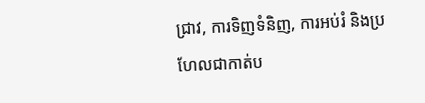ជ្រាវ, ការទិញទំនិញ, ការអប់រំ និងប្រហែលជាកាត់ប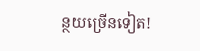ន្ថយច្រើនទៀត!